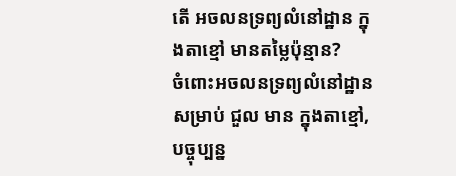តើ អចលនទ្រព្យលំនៅដ្ឋាន ក្នុងតាខ្មៅ មានតម្លៃប៉ុន្មាន?
ចំពោះអចលនទ្រព្យលំនៅដ្ឋាន សម្រាប់ ជួល មាន ក្នុងតាខ្មៅ, បច្ចុប្បន្ន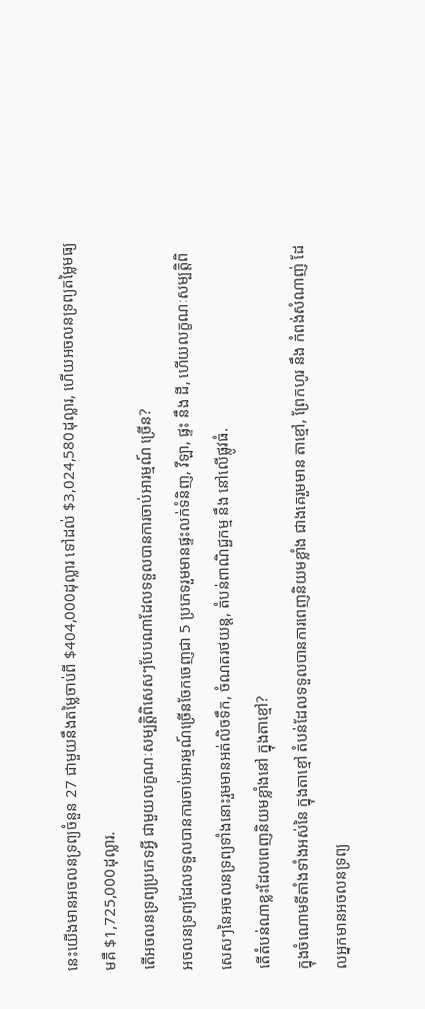នេះយើងមានអចលនទ្រព្យចំនួន 27 ជាមួយនឹងតម្លៃចាប់ពី $404,000ដុល្លារ ទៅដល់ $3,024,580ដុល្លារ, ហើយអចលនទ្រព្យតម្លៃមធ្យមគឺ $1,725,000ដុល្លារ.
តើអចលនទ្រព្យប្រភេទអ្វី ជាមួយលក្ខណៈសម្បត្តិពិសេសៗបែបណាដែលទទួលបានការចាប់អារម្មណ៍ ច្រើន?
អចលនទ្រព្យដែលទទួលបានការចាប់អារម្មណ៍ច្រើនចែកចេញជា 5 ប្រភេទរួមមានផ្ទះលក់ទំនិញ, វីឡា, ផ្ទះ នឹង ដី, ហើយលក្ខណៈសម្បត្តិពិសេសៗនៃអចលនទ្រព្យទាំងនោះរួមមានអត់លិចទឹក, ចំណតរថយន្ត, តំបន់ពាណិជ្ជកម្ម នឹង នៅលើផ្លូវធំ.
តើតំបន់ណាខ្លះដែលពេញនិយមខ្លាំងនៅ ក្នុងតាខ្មៅ?
ក្នុងចំណោមទីតាំងទាំងអស់នៃ ក្នុងតាខ្មៅ តំបន់ដែលទទួលបានការពេញនិយមខ្លាំង ជាងគេរួមមាន តាខ្មៅ, ព្រែកហូរ នឹង កំពង់សំណាញ់ ដែលអ្នកមានអចលនទ្រព្យ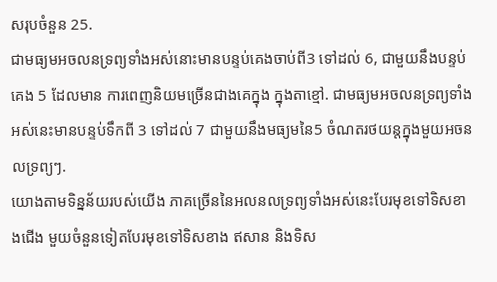សរុបចំនួន 25.
ជាមធ្យមអចលនទ្រព្យទាំងអស់នោះមានបន្ទប់គេងចាប់ពី3 ទៅដល់ 6, ជាមួយនឹងបន្ទប់គេង 5 ដែលមាន ការពេញនិយមច្រើនជាងគេក្នុង ក្នុងតាខ្មៅ. ជាមធ្យមអចលនទ្រព្យទាំងអស់នេះមានបន្ទប់ទឹកពី 3 ទៅដល់ 7 ជាមួយនឹងមធ្យមនៃ5 ចំណតរថយន្តក្នុងមួយអចនលទ្រព្យៗ.
យោងតាមទិន្នន័យរបស់យើង ភាគច្រើននៃអលនលទ្រព្យទាំងអស់នេះបែរមុខទៅទិសខាងជើង មួយចំនួនទៀតបែរមុខទៅទិសខាង ឥសាន និងទិស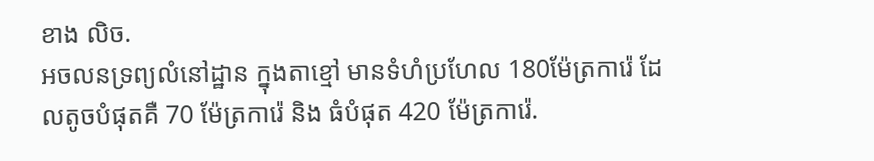ខាង លិច.
អចលនទ្រព្យលំនៅដ្ឋាន ក្នុងតាខ្មៅ មានទំហំប្រហែល 180ម៉ែត្រការ៉េ ដែលតូចបំផុតគឺ 70 ម៉ែត្រការ៉េ និង ធំបំផុត 420 ម៉ែត្រការ៉េ.